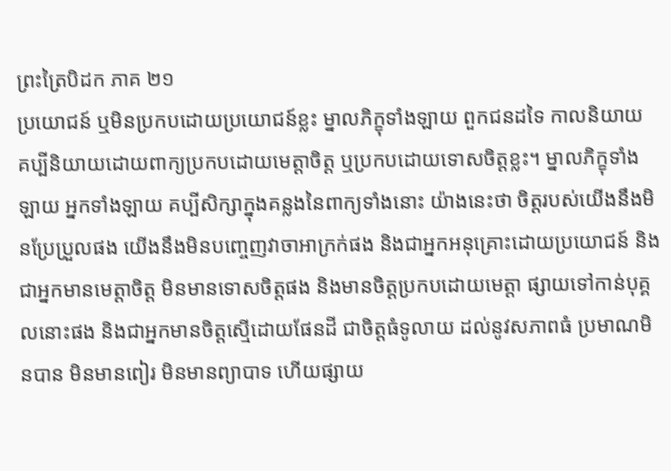ព្រះត្រៃបិដក ភាគ ២១
ប្រយោជន៍ ឬមិនប្រកបដោយប្រយោជន៍ខ្លះ ម្នាលភិក្ខុទាំងឡាយ ពួកជនដទៃ កាលនិយាយ គប្បីនិយាយដោយពាក្យប្រកបដោយមេត្តាចិត្ត ឬប្រកបដោយទោសចិត្តខ្លះ។ ម្នាលភិក្ខុទាំងឡាយ អ្នកទាំងឡាយ គប្បីសិក្សាក្នុងគន្លងនៃពាក្យទាំងនោះ យ៉ាងនេះថា ចិត្តរបស់យើងនឹងមិនប្រែប្រួលផង យើងនឹងមិនបញ្ចេញវាចាអាក្រក់ផង និងជាអ្នកអនុគ្រោះដោយប្រយោជន៍ និងជាអ្នកមានមេត្តាចិត្ត មិនមានទោសចិត្តផង និងមានចិត្តប្រកបដោយមេត្តា ផ្សាយទៅកាន់បុគ្គលនោះផង និងជាអ្នកមានចិត្តស្មើដោយផែនដី ជាចិត្តធំទូលាយ ដល់នូវសភាពធំ ប្រមាណមិនបាន មិនមានពៀរ មិនមានព្យាបាទ ហើយផ្សាយ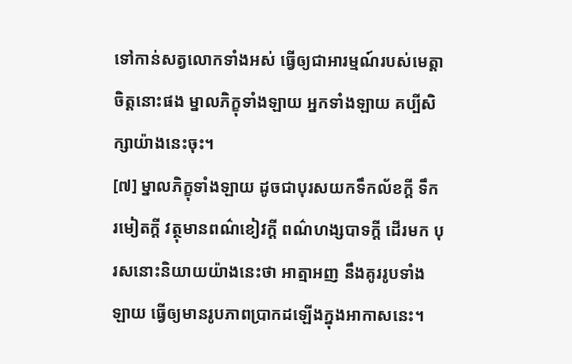ទៅកាន់សត្វលោកទាំងអស់ ធ្វើឲ្យជាអារម្មណ៍របស់មេត្តាចិត្តនោះផង ម្នាលភិក្ខុទាំងឡាយ អ្នកទាំងឡាយ គប្បីសិក្សាយ៉ាងនេះចុះ។
[៧] ម្នាលភិក្ខុទាំងឡាយ ដូចជាបុរសយកទឹកល័ខក្តី ទឹករមៀតក្តី វត្ថុមានពណ៌ខៀវក្តី ពណ៌ហង្សបាទក្តី ដើរមក បុរសនោះនិយាយយ៉ាងនេះថា អាត្មាអញ នឹងគូររូបទាំងឡាយ ធ្វើឲ្យមានរូបភាពប្រាកដឡើងក្នុងអាកាសនេះ។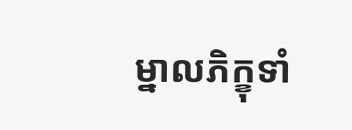ម្នាលភិក្ខុទាំ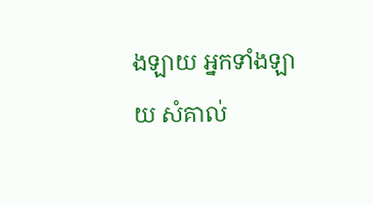ងឡាយ អ្នកទាំងឡាយ សំគាល់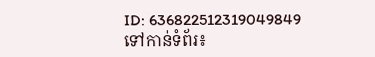ID: 636822512319049849
ទៅកាន់ទំព័រ៖